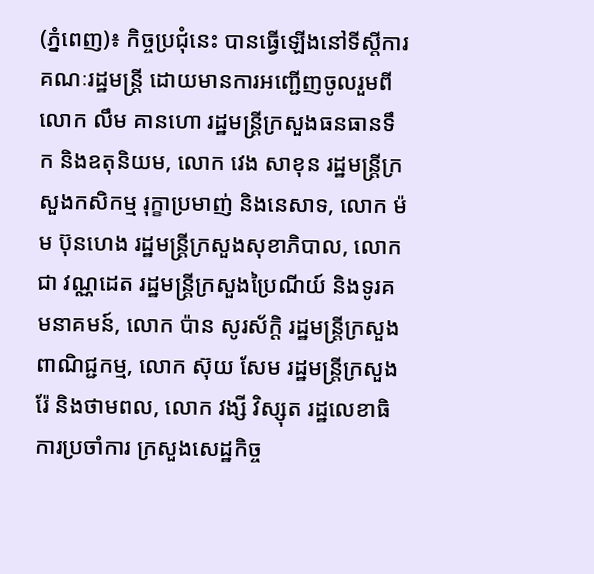(ភ្នំពេញ)៖ កិច្ចប្រជុំនេះ បានធ្វើឡើងនៅទីស្តីការគណៈរដ្ឋមន្ត្រី ដោយមានការអញ្ជើញចូលរួមពីលោក លឹម គានហោ រដ្ឋមន្រ្តីក្រសួងធនធានទឹក និងឧតុនិយម, លោក វេង សាខុន រដ្ឋមន្ត្រីក្រសួងកសិកម្ម រុក្ខាប្រមាញ់ និងនេសាទ, លោក ម៉ម ប៊ុនហេង រដ្ឋមន្ត្រីក្រសួងសុខាភិបាល, លោក ជា វណ្ណដេត រដ្ឋមន្ត្រីក្រសួងប្រៃណីយ៍ និងទូរគមនាគមន៍, លោក ប៉ាន សូរស័ក្តិ រដ្ឋមន្ត្រីក្រសួងពាណិជ្ជកម្ម, លោក ស៊ុយ សែម រដ្ឋមន្ត្រីក្រសួងរ៉ែ និងថាមពល, លោក វង្សី វិស្សុត រដ្ឋលេខាធិការប្រចាំការ ក្រសួងសេដ្ឋកិច្ច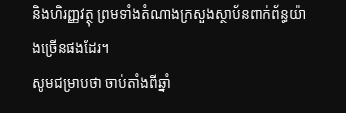និងហិរញ្ញវត្ថុ ព្រមទាំងតំណាងក្រសួងស្ថាប័នពាក់ព័ន្ធយ៉ាងច្រើនផងដែរ។
សូមជម្រាបថា ចាប់តាំងពីឆ្នាំ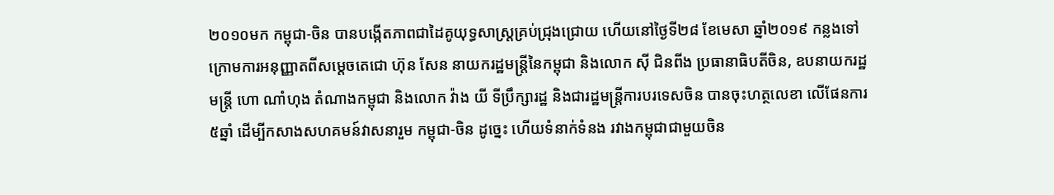២០១០មក កម្ពុជា-ចិន បានបង្កើតភាពជាដៃគូយុទ្ធសាស្ត្រគ្រប់ជ្រុងជ្រោយ ហើយនៅថ្ងៃទី២៨ ខែមេសា ឆ្នាំ២០១៩ កន្លងទៅ ក្រោមការអនុញ្ញាតពីសម្តេចតេជោ ហ៊ុន សែន នាយករដ្ឋមន្ត្រីនៃកម្ពុជា និងលោក ស៊ី ជិនពីង ប្រធានាធិបតីចិន, ឧបនាយករដ្ឋមន្ត្រី ហោ ណាំហុង តំណាងកម្ពុជា និងលោក វ៉ាង យី ទីប្រឹក្សារដ្ឋ និងជារដ្ឋមន្ត្រីការបរទេសចិន បានចុះហត្ថលេខា លើផែនការ៥ឆ្នាំ ដើម្បីកសាងសហគមន៍វាសនារួម កម្ពុជា-ចិន ដូច្នេះ ហើយទំនាក់ទំនង រវាងកម្ពុជាជាមួយចិន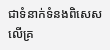ជាទំនាក់ទំនងពិសេស លើគ្រ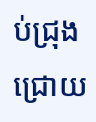ប់ជ្រុងជ្រោយ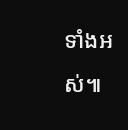ទាំងអស់៕